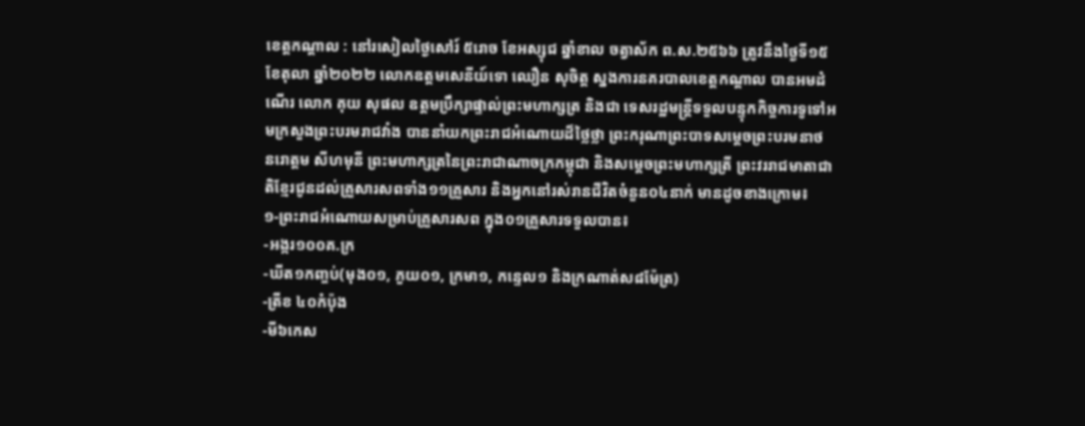ខេត្តកណ្តាល : នៅរសៀលថ្ងៃសៅរ៍ ៥រោច ខែអស្សុជ ឆ្នាំខាល ចត្វាស័ក ព.ស.២៥៦៦ ត្រូវនឹងថ្ងៃទី១៥ ខែតុលា ឆ្នាំ២០២២ លោកឧត្តមសេនីយ៍ទោ ឈឿន សុចិត្ត ស្នងការនគរបាលខេត្តកណ្ដាល បានអមដំណើរ លោក គុយ សុផល ឧត្តមប្រឹក្សាផ្ទាល់ព្រះមហាក្សត្រ និងជា ទេសរដ្ឋមន្ត្រីទទួលបន្ទុកកិច្ចការទូទៅអមក្រសួងព្រះបរមរាជវាំង បាននាំយកព្រះរាជអំណោយដ៏ថ្លៃថ្លា ព្រះករុណាព្រះបាទសម្តេចព្រះបរមនាថ នរោត្តម សីហមុនី ព្រះមហាក្សត្រនៃព្រះរាជាណាចក្រកម្ពុជា និងសម្តេចព្រះមហាក្សត្រី ព្រះវររាជមាតាជាតិខ្មែរជូនដល់គ្រួសារសពទាំង១១គ្រួសារ និងអ្នកនៅរស់រានជីវិតចំនួន០៤នាក់ មានដូចខាងក្រោម៖
១-ព្រះរាជអំណោយសម្រាប់គ្រួសារសព ក្នុង០១គ្រួសារទទួលបាន៖
-អង្ករ១០០គ.ក្រ
-ឃីត១កញ្ចប់(មុង០១, ភួយ០១, ក្រមា១, កន្ទេល១ និងក្រណាត់ស៨ម៉ែត្រ)
-ត្រីខ ៤០កំប៉ុង
-មី៦កេស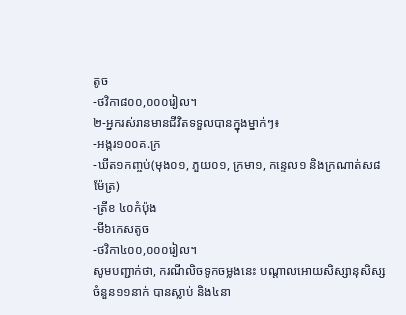តូច
-ថវិកា៨០០,០០០រៀល។
២-អ្នករស់រានមានជីវិតទទួលបានក្នុងម្នាក់ៗ៖
-អង្ករ១០០គ.ក្រ
-ឃីត១កញ្ចប់(មុង០១, ភួយ០១, ក្រមា១, កន្ទេល១ និងក្រណាត់ស៨ម៉ែត្រ)
-ត្រីខ ៤០កំប៉ុង
-មី៦កេសតូច
-ថវិកា៤០០,០០០រៀល។
សូមបញ្ជាក់ថា, ករណីលិចទូកចម្លងនេះ បណ្តាលអោយសិស្សានុសិស្ស ចំនួន១១នាក់ បានស្លាប់ និង៤នា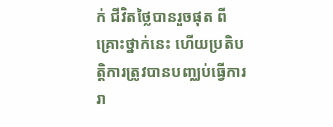ក់ ជីវិតថ្លៃបានរួចផុត ពីគ្រោះថ្នាក់នេះ ហើយប្រតិបត្តិការត្រូវបានបញ្ឈប់ធ្វើការរា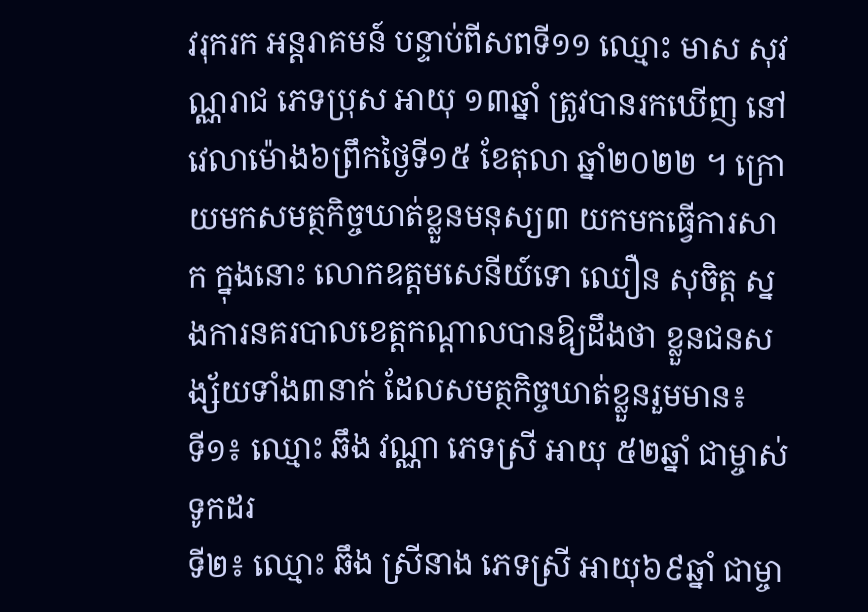វរុករក អន្តរាគមន៍ បន្ទាប់ពីសពទី១១ ឈ្មោះ មាស សុវណ្ណរាជ ភេទប្រុស អាយុ ១៣ឆ្នាំ ត្រូវបានរកឃើញ នៅវេលាម៉ោង៦ព្រឹកថ្ងៃទី១៥ ខែតុលា ឆ្នាំ២០២២ ។ ក្រោយមកសមត្ថកិច្ចឃាត់ខ្លួនមនុស្យ៣ យកមកធ្វើការសាក ក្នុងនោះ លោកឧត្តមសេនីយ៍ទោ ឈឿន សុចិត្ត ស្នងការនគរបាលខេត្តកណ្តាលបានឱ្យដឹងថា ខ្លួនជនសង្ស័យទាំង៣នាក់ ដែលសមត្ថកិច្ចឃាត់ខ្លួនរួមមាន៖
ទី១៖ ឈ្មោះ ឆឹង វណ្ណា ភេទស្រី អាយុ ៥២ឆ្នាំ ជាម្ចាស់ទូកដរ
ទី២៖ ឈ្មោះ ឆឹង ស្រីនាង ភេទស្រី អាយុ៦៩ឆ្នាំ ជាម្ចា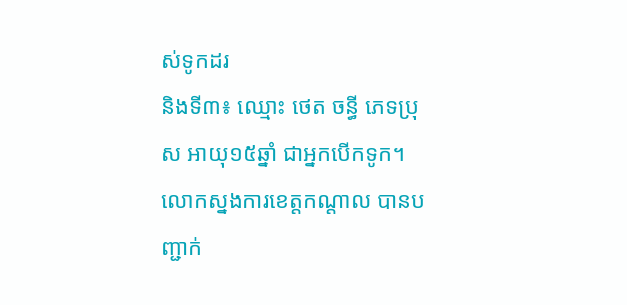ស់ទូកដរ
និងទី៣៖ ឈ្មោះ ថេត ចន្ធី ភេទប្រុស អាយុ១៥ឆ្នាំ ជាអ្នកបើកទូក។
លោកស្នងការខេត្តកណ្តាល បានបញ្ជាក់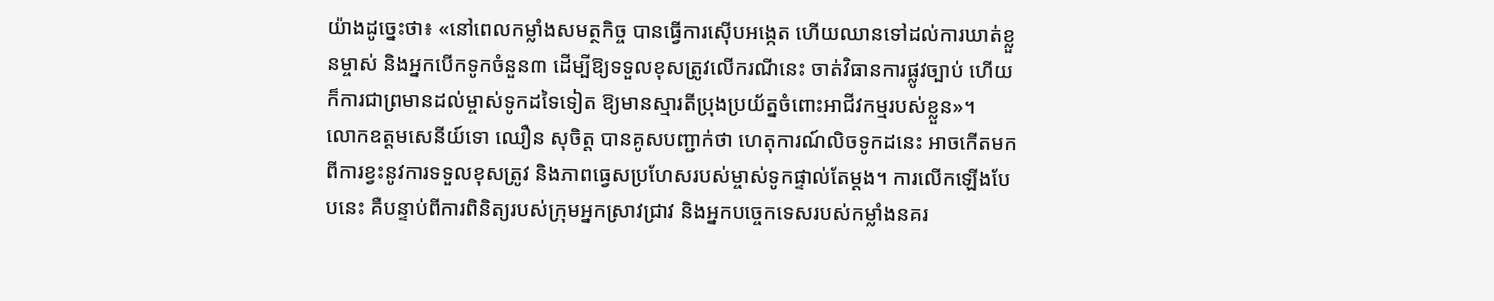យ៉ាងដូច្នេះថា៖ «នៅពេលកម្លាំងសមត្ថកិច្ច បានធ្វើការស៊ើបអង្កេត ហើយឈានទៅដល់ការឃាត់ខ្លួនម្ចាស់ និងអ្នកបើកទូកចំនួន៣ ដើម្បីឱ្យទទួលខុសត្រូវលើករណីនេះ ចាត់វិធានការផ្លូវច្បាប់ ហើយក៏ការជាព្រមានដល់ម្ចាស់ទូកដទៃទៀត ឱ្យមានស្មារតីប្រុងប្រយ័ត្នចំពោះអាជីវកម្មរបស់ខ្លួន»។
លោកឧត្តមសេនីយ៍ទោ ឈឿន សុចិត្ត បានគូសបញ្ជាក់ថា ហេតុការណ៍លិចទូកដនេះ អាចកើតមកពីការខ្វះនូវការទទួលខុសត្រូវ និងភាពធ្វេសប្រហែសរបស់ម្ចាស់ទូកផ្ទាល់តែម្តង។ ការលើកឡើងបែបនេះ គឺបន្ទាប់ពីការពិនិត្យរបស់ក្រុមអ្នកស្រាវជ្រាវ និងអ្នកបច្ចេកទេសរបស់កម្លាំងនគរ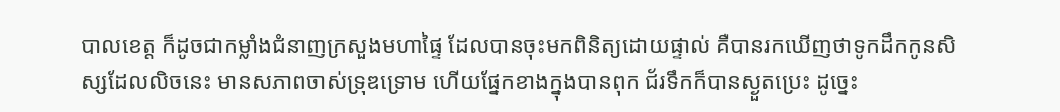បាលខេត្ត ក៏ដូចជាកម្លាំងជំនាញក្រសួងមហាផ្ទៃ ដែលបានចុះមកពិនិត្យដោយផ្ទាល់ គឺបានរកឃើញថាទូកដឹកកូនសិស្សដែលលិចនេះ មានសភាពចាស់ទ្រុឌទ្រោម ហើយផ្នែកខាងក្នុងបានពុក ជ័រទឹកក៏បានស្ងួតប្រេះ ដូច្នេះ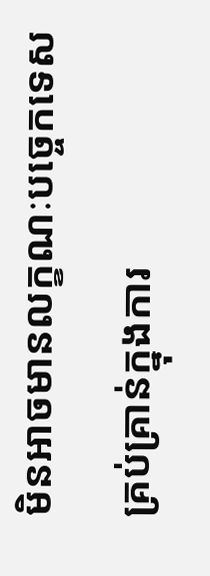មិនអាចមានលក្ខណៈបច្ចេកទេសគ្រប់គ្រាន់ក្នុងការ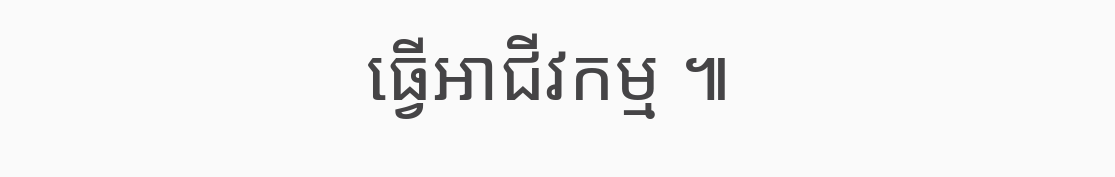ធ្វើអាជីវកម្ម ៕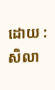ដោយ : សិលា